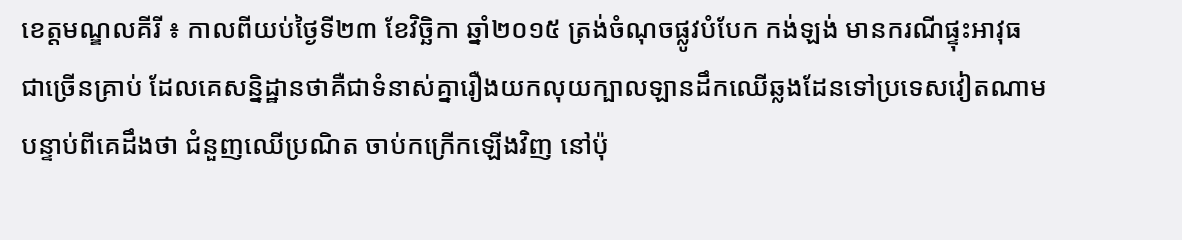ខេត្តមណ្ឌលគីរី ៖ កាលពីយប់ថ្ងៃទី២៣ ខែវិច្ឆិកា ឆ្នាំ២០១៥ ត្រង់ចំណុចផ្លូវបំបែក កង់ឡង់ មានករណីផ្ទុះអាវុធ ជាច្រើនគ្រាប់ ដែលគេសន្និដ្ឋានថាគឺជាទំនាស់គ្នារឿងយកលុយក្បាលឡានដឹកឈើឆ្លងដែនទៅប្រទេសវៀតណាម បន្ទាប់ពីគេដឹងថា ជំនួញឈើប្រណិត ចាប់កក្រើកឡើងវិញ នៅប៉ុ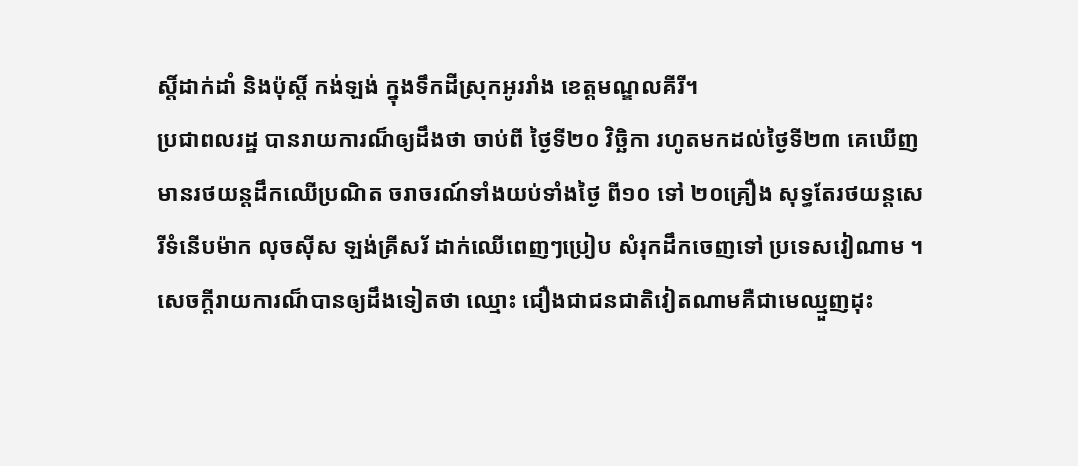ស្តិ៍ដាក់ដាំ និងប៉ុស្តិ៍ កង់ឡង់ ក្នុងទឹកដីស្រុកអូររាំង ខេត្តមណ្ឌលគីរី។
ប្រជាពលរដ្ឋ បានរាយការណ៏ឲ្យដឹងថា ចាប់ពី ថ្ងៃទី២០ វិច្ឆិកា រហូតមកដល់ថ្ងៃទី២៣ គេឃើញ មានរថយន្ដដឹកឈើប្រណិត ចរាចរណ៍ទាំងយប់ទាំងថ្ងៃ ពី១០ ទៅ ២០គ្រឿង សុទ្ធតែរថយន្ដសេរីទំនើបម៉ាក លុចស៊ីស ឡង់គ្រីសរ័ ដាក់ឈើពេញៗប្រៀប សំរុកដឹកចេញទៅ ប្រទេសវៀណាម ។
សេចក្តីរាយការណ៏បានឲ្យដឹងទៀតថា ឈ្មោះ ជឿងជាជនជាតិវៀតណាមគឺជាមេឈ្មួញដុះ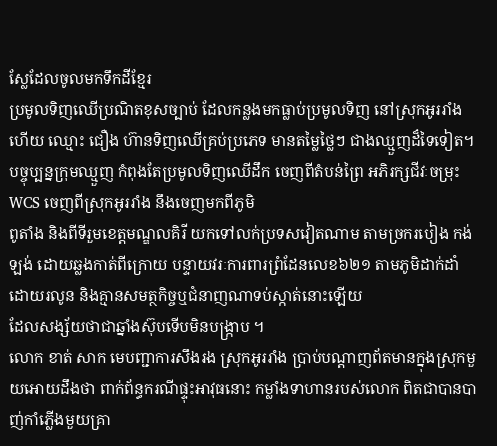ស្លែដែលចូលមកទឹកដីខ្មែរ
ប្រមូលទិញឈើប្រណិតខុសច្បាប់ ដែលកន្លងមកធ្លាប់ប្រមូលទិញ នៅស្រុកអូររាំងហើយ ឈ្មោះ ជឿង ហ៊ានទិញឈើគ្រប់ប្រភេទ មានតម្លៃថ្លៃៗ ជាងឈ្មួញដ៏ទៃទៀត។
បច្ចុប្បន្នក្រុមឈ្មួញ កំពុងតែប្រមូលទិញឈើដឹក ចេញពីតំបន់ព្រៃ អភិរក្សជីវៈចម្រុះ WCS ចេញពីស្រុកអូររាំង នឹងចេញមកពីភូមិ
ពូតាំង និងពីទីរួមខេត្តមណ្ឌលគិរី យកទៅលក់ប្រទសវៀតណាម តាមច្រករបៀង កង់ឡង់ ដោយឆ្លងកាត់ពីក្រោយ បន្ទាយវរៈការពារព្រំដែនលេខ៦២១ តាមភូមិដាក់ដាំ ដោយរលូន និងគ្មានសមត្ថកិច្ចឬជំនាញណាទប់ស្កាត់នោះឡើយ
ដែលសង្ស័យថាជាឆ្នាំងស៊ុបទើបមិនបង្រ្កាប ។
លោក ខាត់ សាក មេបញ្ជាការសឹងរង ស្រុកអូររាំង ប្រាប់បណ្តាញព័តមានក្នុងស្រុកមួយអោយដឹងថា ពាក់ព័ន្ធករណីផ្ទុះអាវុធនោះ កម្លាំងទាហានរបស់លោក ពិតជាបានបាញ់កាំភ្លើងមួយគ្រា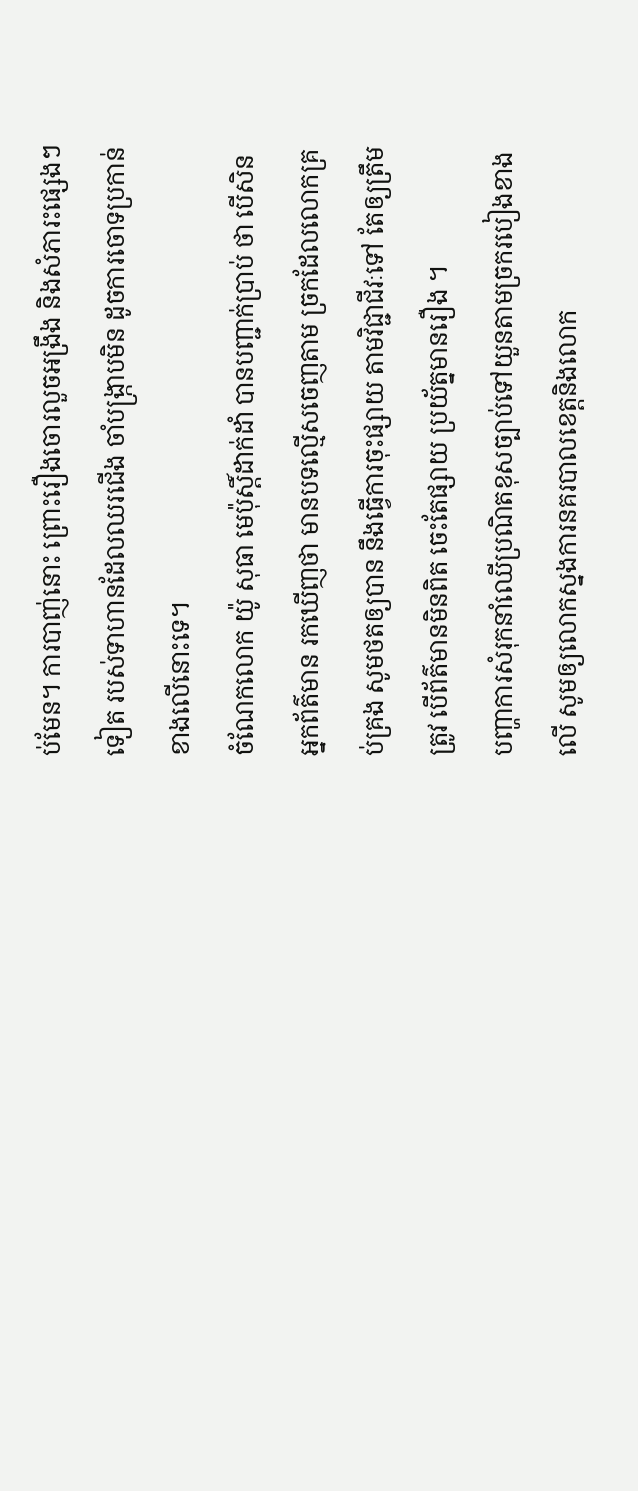ប់មែន។ ការបាញ់នោះ ព្រោះរឿងចោរលួចអង្រឹង និងសំភារះផ្សេងៗទៀត របស់ទាហានដែលឈរជើង ចាំបង្ក្រាបមិន ដូចការចោទប្រកាន់ ខាងលើនោះទេ។
ចំណែកលោក យ៉ូ សុធា មេប៉ុស្តិ៍ដាក់ដាំ បានបញ្ជាក់ប្រាប់ ថា បើសិនអ្នកព័ត៌មាន រកឃើញថា មានបទល្មើសចេញតាម ច្រកដែលលោកគ្រប់គ្រង សូមថតឲ្យបាន នឹងធ្វើការចុះផ្សាយ តាមវិជ្ជាជីវៈទៅ តែឲ្យត្រឹមត្រូវ បើព័ត៌មានមិនពិត ចេះតែផ្សាយ ប្រយ័ត្នមានរឿង ។
បញ្ហាការសំរុកនាំឈើប្រណិតខុសច្បាប់ទៅយួនតាមច្រករបៀងខាងលើ សូមឲ្យលោកស្នងការនគរបាលខេត្តនិងលោក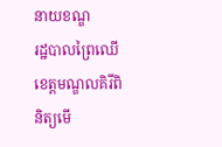នាយខណ្ឌ
រដ្ឋបាលព្រៃឈើខេត្តមណ្ឌលគិរីពិនិត្យមើ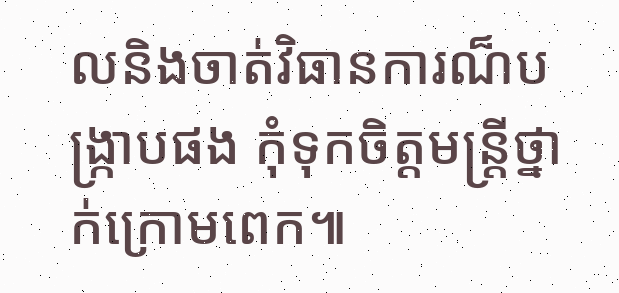លនិងចាត់វិធានការណ៏បង្រ្កាបផង កុំទុកចិត្តមន្រ្តីថ្នាក់ក្រោមពេក៕